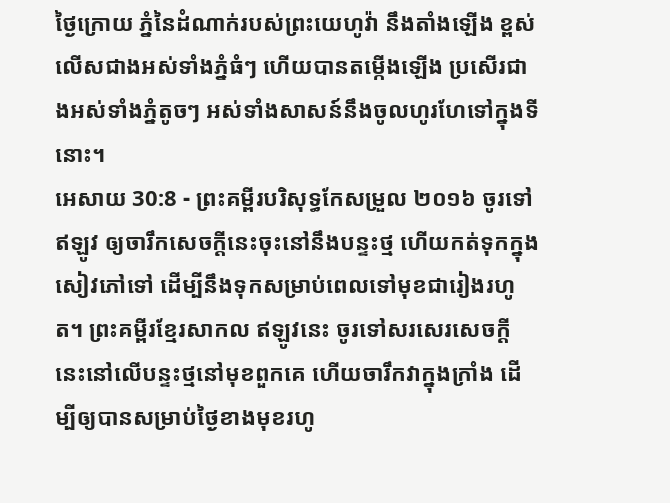ថ្ងៃក្រោយ ភ្នំនៃដំណាក់របស់ព្រះយេហូវ៉ា នឹងតាំងឡើង ខ្ពស់លើសជាងអស់ទាំងភ្នំធំៗ ហើយបានតម្កើងឡើង ប្រសើរជាងអស់ទាំងភ្នំតូចៗ អស់ទាំងសាសន៍នឹងចូលហូរហែទៅក្នុងទីនោះ។
អេសាយ 30:8 - ព្រះគម្ពីរបរិសុទ្ធកែសម្រួល ២០១៦ ចូរទៅឥឡូវ ឲ្យចារឹកសេចក្ដីនេះចុះនៅនឹងបន្ទះថ្ម ហើយកត់ទុកក្នុងសៀវភៅទៅ ដើម្បីនឹងទុកសម្រាប់ពេលទៅមុខជារៀងរហូត។ ព្រះគម្ពីរខ្មែរសាកល ឥឡូវនេះ ចូរទៅសរសេរសេចក្ដីនេះនៅលើបន្ទះថ្មនៅមុខពួកគេ ហើយចារឹកវាក្នុងក្រាំង ដើម្បីឲ្យបានសម្រាប់ថ្ងៃខាងមុខរហូ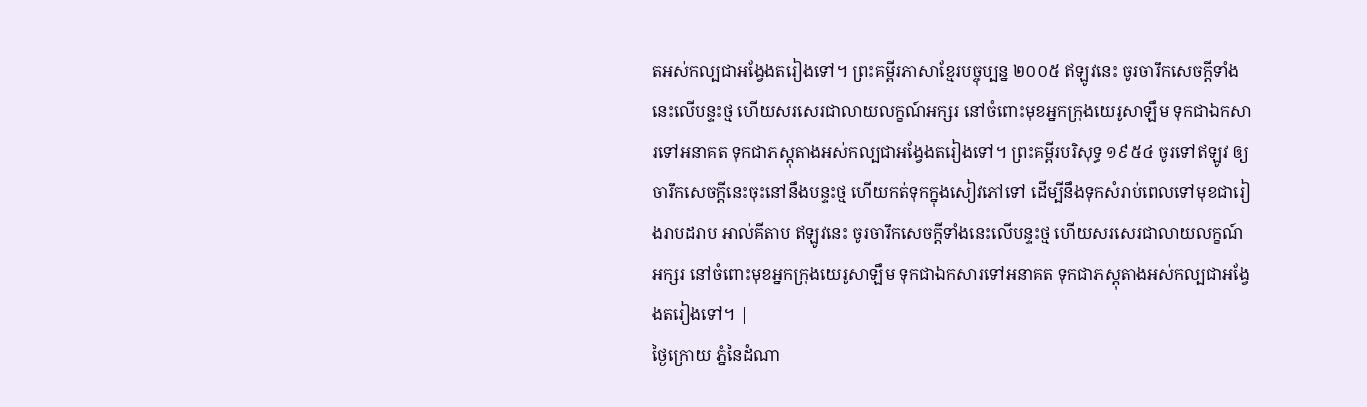តអស់កល្បជាអង្វែងតរៀងទៅ។ ព្រះគម្ពីរភាសាខ្មែរបច្ចុប្បន្ន ២០០៥ ឥឡូវនេះ ចូរចារឹកសេចក្ដីទាំងនេះលើបន្ទះថ្ម ហើយសរសេរជាលាយលក្ខណ៍អក្សរ នៅចំពោះមុខអ្នកក្រុងយេរូសាឡឹម ទុកជាឯកសារទៅអនាគត ទុកជាភស្ដុតាងអស់កល្បជាអង្វែងតរៀងទៅ។ ព្រះគម្ពីរបរិសុទ្ធ ១៩៥៤ ចូរទៅឥឡូវ ឲ្យចារឹកសេចក្ដីនេះចុះនៅនឹងបន្ទះថ្ម ហើយកត់ទុកក្នុងសៀវភៅទៅ ដើម្បីនឹងទុកសំរាប់ពេលទៅមុខជារៀងរាបដរាប អាល់គីតាប ឥឡូវនេះ ចូរចារឹកសេចក្ដីទាំងនេះលើបន្ទះថ្ម ហើយសរសេរជាលាយលក្ខណ៍អក្សរ នៅចំពោះមុខអ្នកក្រុងយេរូសាឡឹម ទុកជាឯកសារទៅអនាគត ទុកជាភស្ដុតាងអស់កល្បជាអង្វែងតរៀងទៅ។ |
ថ្ងៃក្រោយ ភ្នំនៃដំណា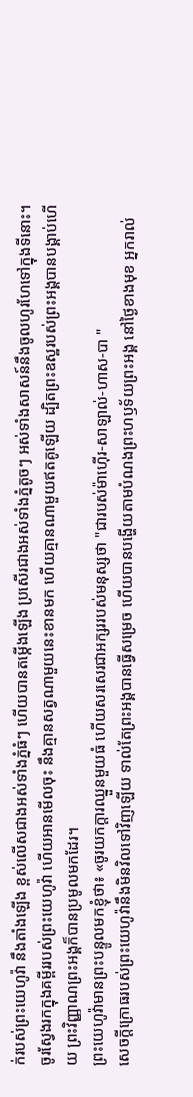ក់របស់ព្រះយេហូវ៉ា នឹងតាំងឡើង ខ្ពស់លើសជាងអស់ទាំងភ្នំធំៗ ហើយបានតម្កើងឡើង ប្រសើរជាងអស់ទាំងភ្នំតូចៗ អស់ទាំងសាសន៍នឹងចូលហូរហែទៅក្នុងទីនោះ។
ចូរស្វែងរកក្នុងគម្ពីររបស់ព្រះយេហូវ៉ា ហើយអានមើលចុះ នឹងគ្មានសត្វណាមួយនេះខានមក ហើយគ្មានណាមួយឥតគូឡើយ ដ្បិតព្រះឧស្ឋរបស់ព្រះអង្គបានបង្គាប់ហើយ ព្រះវិញ្ញាណព្រះអង្គក៏បានប្រមូលមកដែរ។
ព្រះយេហូវ៉ាមានព្រះបន្ទូលមកខ្ញុំថា៖ «ចូរយកក្តារឈ្នួនមួយធំ ហើយសរសេរជាអក្សររបស់មនុស្សថា "ជារបស់ម៉ាហ៊ើរ-សាឡាល់-ហាស-បា "
សេចក្ដីក្រោធរបស់ព្រះយេហូវ៉ានឹងមិនវិលទៅវិញឡើយ ទាល់តែព្រះអង្គបានធ្វើសម្រេច ហើយបានបង្ហើយតាមបំណងព្រះហឫទ័យព្រះអង្គ នៅថ្ងៃខាងមុខ អ្នករាល់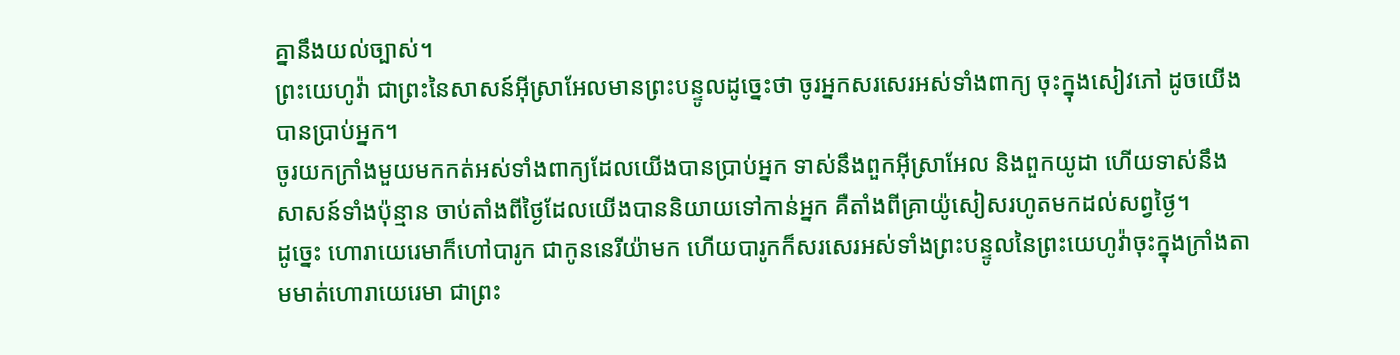គ្នានឹងយល់ច្បាស់។
ព្រះយេហូវ៉ា ជាព្រះនៃសាសន៍អ៊ីស្រាអែលមានព្រះបន្ទូលដូច្នេះថា ចូរអ្នកសរសេរអស់ទាំងពាក្យ ចុះក្នុងសៀវភៅ ដូចយើងបានប្រាប់អ្នក។
ចូរយកក្រាំងមួយមកកត់អស់ទាំងពាក្យដែលយើងបានប្រាប់អ្នក ទាស់នឹងពួកអ៊ីស្រាអែល និងពួកយូដា ហើយទាស់នឹងសាសន៍ទាំងប៉ុន្មាន ចាប់តាំងពីថ្ងៃដែលយើងបាននិយាយទៅកាន់អ្នក គឺតាំងពីគ្រាយ៉ូសៀសរហូតមកដល់សព្វថ្ងៃ។
ដូច្នេះ ហោរាយេរេមាក៏ហៅបារូក ជាកូននេរីយ៉ាមក ហើយបារូកក៏សរសេរអស់ទាំងព្រះបន្ទូលនៃព្រះយេហូវ៉ាចុះក្នុងក្រាំងតាមមាត់ហោរាយេរេមា ជាព្រះ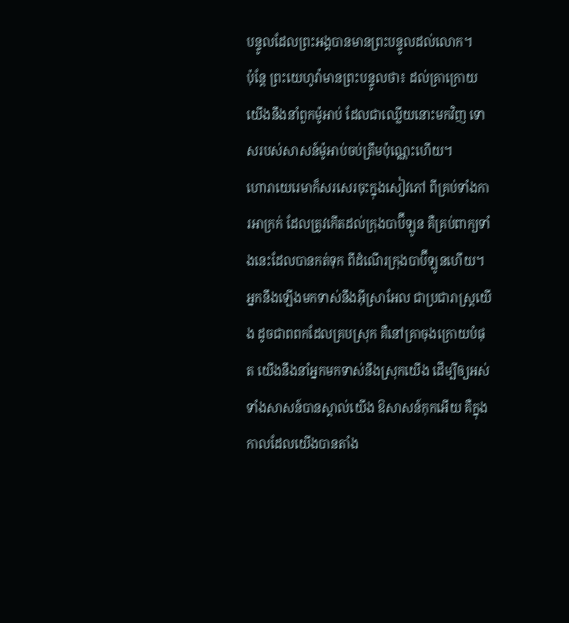បន្ទូលដែលព្រះអង្គបានមានព្រះបន្ទូលដល់លោក។
ប៉ុន្តែ ព្រះយេហូវ៉ាមានព្រះបន្ទូលថា៖ ដល់គ្រាក្រោយ យើងនឹងនាំពួកម៉ូអាប់ ដែលជាឈ្លើយនោះមកវិញ ទោសរបស់សាសន៍ម៉ូអាប់ចប់ត្រឹមប៉ុណ្ណេះហើយ។
ហោរាយេរេមាក៏សរសេរចុះក្នុងសៀវភៅ ពីគ្រប់ទាំងការអាក្រក់ ដែលត្រូវកើតដល់ក្រុងបាប៊ីឡូន គឺគ្រប់ពាក្យទាំងនេះដែលបានកត់ទុក ពីដំណើរក្រុងបាប៊ីឡូនហើយ។
អ្នកនឹងឡើងមកទាស់នឹងអ៊ីស្រាអែល ជាប្រជារាស្ត្រយើង ដូចជាពពកដែលគ្របស្រុក គឺនៅគ្រាចុងក្រោយបំផុត យើងនឹងនាំអ្នកមកទាស់នឹងស្រុកយើង ដើម្បីឲ្យអស់ទាំងសាសន៍បានស្គាល់យើង ឱសាសន៍កុកអើយ គឺក្នុងកាលដែលយើងបានតាំង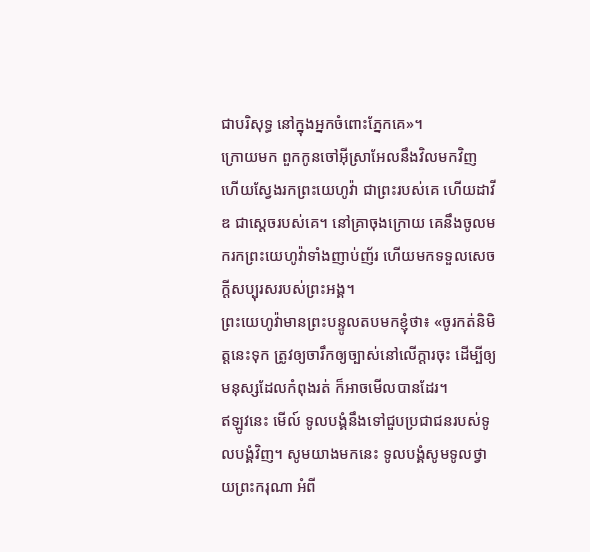ជាបរិសុទ្ធ នៅក្នុងអ្នកចំពោះភ្នែកគេ»។
ក្រោយមក ពួកកូនចៅអ៊ីស្រាអែលនឹងវិលមកវិញ ហើយស្វែងរកព្រះយេហូវ៉ា ជាព្រះរបស់គេ ហើយដាវីឌ ជាស្តេចរបស់គេ។ នៅគ្រាចុងក្រោយ គេនឹងចូលមករកព្រះយេហូវ៉ាទាំងញាប់ញ័រ ហើយមកទទួលសេចក្ដីសប្បុរសរបស់ព្រះអង្គ។
ព្រះយេហូវ៉ាមានព្រះបន្ទូលតបមកខ្ញុំថា៖ «ចូរកត់និមិត្តនេះទុក ត្រូវឲ្យចារឹកឲ្យច្បាស់នៅលើក្តារចុះ ដើម្បីឲ្យមនុស្សដែលកំពុងរត់ ក៏អាចមើលបានដែរ។
ឥឡូវនេះ មើល៍ ទូលបង្គំនឹងទៅជួបប្រជាជនរបស់ទូលបង្គំវិញ។ សូមយាងមកនេះ ទូលបង្គំសូមទូលថ្វាយព្រះករុណា អំពី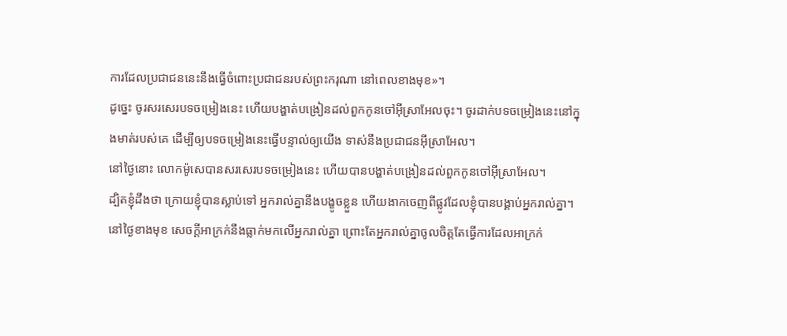ការដែលប្រជាជននេះនឹងធ្វើចំពោះប្រជាជនរបស់ព្រះករុណា នៅពេលខាងមុខ»។
ដូច្នេះ ចូរសរសេរបទចម្រៀងនេះ ហើយបង្ហាត់បង្រៀនដល់ពួកកូនចៅអ៊ីស្រាអែលចុះ។ ចូរដាក់បទចម្រៀងនេះនៅក្នុងមាត់របស់គេ ដើម្បីឲ្យបទចម្រៀងនេះធ្វើបន្ទាល់ឲ្យយើង ទាស់នឹងប្រជាជនអ៊ីស្រាអែល។
នៅថ្ងៃនោះ លោកម៉ូសេបានសរសេរបទចម្រៀងនេះ ហើយបានបង្ហាត់បង្រៀនដល់ពួកកូនចៅអ៊ីស្រាអែល។
ដ្បិតខ្ញុំដឹងថា ក្រោយខ្ញុំបានស្លាប់ទៅ អ្នករាល់គ្នានឹងបង្ខូចខ្លួន ហើយងាកចេញពីផ្លូវដែលខ្ញុំបានបង្គាប់អ្នករាល់គ្នា។ នៅថ្ងៃខាងមុខ សេចក្ដីអាក្រក់នឹងធ្លាក់មកលើអ្នករាល់គ្នា ព្រោះតែអ្នករាល់គ្នាចូលចិត្តតែធ្វើការដែលអាក្រក់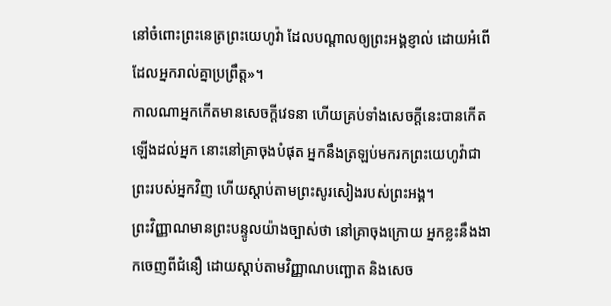នៅចំពោះព្រះនេត្រព្រះយេហូវ៉ា ដែលបណ្ដាលឲ្យព្រះអង្គខ្ញាល់ ដោយអំពើដែលអ្នករាល់គ្នាប្រព្រឹត្ត»។
កាលណាអ្នកកើតមានសេចក្ដីវេទនា ហើយគ្រប់ទាំងសេចក្ដីនេះបានកើតឡើងដល់អ្នក នោះនៅគ្រាចុងបំផុត អ្នកនឹងត្រឡប់មករកព្រះយេហូវ៉ាជាព្រះរបស់អ្នកវិញ ហើយស្តាប់តាមព្រះសូរសៀងរបស់ព្រះអង្គ។
ព្រះវិញ្ញាណមានព្រះបន្ទូលយ៉ាងច្បាស់ថា នៅគ្រាចុងក្រោយ អ្នកខ្លះនឹងងាកចេញពីជំនឿ ដោយស្តាប់តាមវិញ្ញាណបញ្ឆោត និងសេច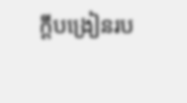ក្ដីបង្រៀនរប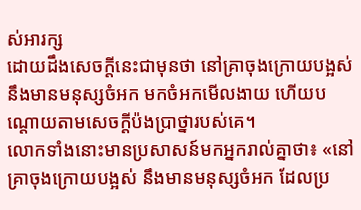ស់អារក្ស
ដោយដឹងសេចក្តីនេះជាមុនថា នៅគ្រាចុងក្រោយបង្អស់ នឹងមានមនុស្សចំអក មកចំអកមើលងាយ ហើយបណ្តោយតាមសេចក្ដីប៉ងប្រាថ្នារបស់គេ។
លោកទាំងនោះមានប្រសាសន៍មកអ្នករាល់គ្នាថា៖ «នៅគ្រាចុងក្រោយបង្អស់ នឹងមានមនុស្សចំអក ដែលប្រ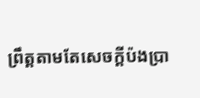ព្រឹត្តតាមតែសេចក្ដីប៉ងប្រា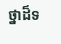ថ្នាដ៏ទ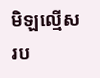មិឡល្មើសរប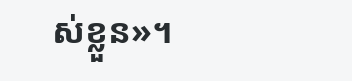ស់ខ្លួន»។